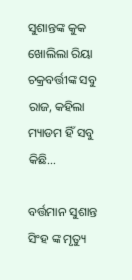ସୁଶାନ୍ତଙ୍କ କୁକ ଖୋଲିଲା ରିୟା ଚକ୍ରବର୍ତ୍ତୀଙ୍କ ସବୁ ରାଜ, କହିଲା ମ୍ୟାଡମ ହିଁ ସବୁ କିଛି…

ବର୍ତ୍ତମାନ ସୁଶାନ୍ତ ସିଂହ ଙ୍କ ମୃତ୍ୟୁ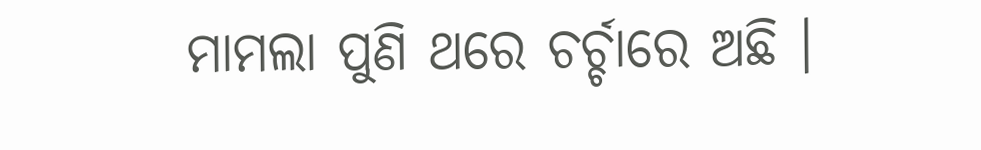ମାମଲା ପୁଣି ଥରେ ଚର୍ଚ୍ଚାରେ ଅଛି ।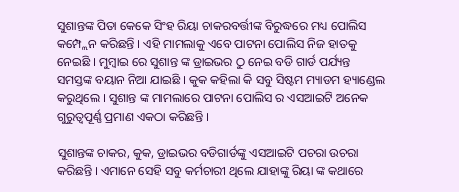ସୁଶାନ୍ତଙ୍କ ପିତା କେକେ ସିଂହ ରିୟା ଚାକରବର୍ତ୍ତୀଙ୍କ ବିରୁଦ୍ଧରେ ମଧ୍ୟ ପୋଲିସ କମ୍ପ୍ଲେନ କରିଛନ୍ତି । ଏହି ମାମଲାକୁ ଏବେ ପାଟନା ପୋଲିସ ନିଜ ହାତକୁ ନେଇଛି । ମୁମ୍ବାଇ ରେ ସୁଶାନ୍ତ ଙ୍କ ଡ୍ରାଇଭର ଠୁ ନେଇ ବଡି ଗାର୍ଡ ପର୍ଯ୍ୟନ୍ତ ସମସ୍ତଙ୍କ ବୟାନ ନିଆ ଯାଇଛି । କୁକ କହିଲା କି ସବୁ ସିଷ୍ଟମ ମ୍ୟାଡମ ହ୍ୟାଣ୍ଡେଲ କରୁଥିଲେ । ସୁଶାନ୍ତ ଙ୍କ ମାମଲାରେ ପାଟନା ପୋଲିସ ର ଏସଆଇଟି ଅନେକ ଗୁରୁତ୍ୱପୂର୍ଣ୍ଣ ପ୍ରମାଣ ଏକଠା କରିଛନ୍ତି ।

ସୁଶାନ୍ତଙ୍କ ଚାକର, କୁକ, ଡ୍ରାଇଭର ବଡିଗାର୍ଡଙ୍କୁ ଏସଆଇଟି ପଚରା ଉଚରା କରିଛନ୍ତି । ଏମାନେ ସେହି ସବୁ କର୍ମଚାରୀ ଥିଲେ ଯାହାଙ୍କୁ ରିୟା ଙ୍କ କଥାରେ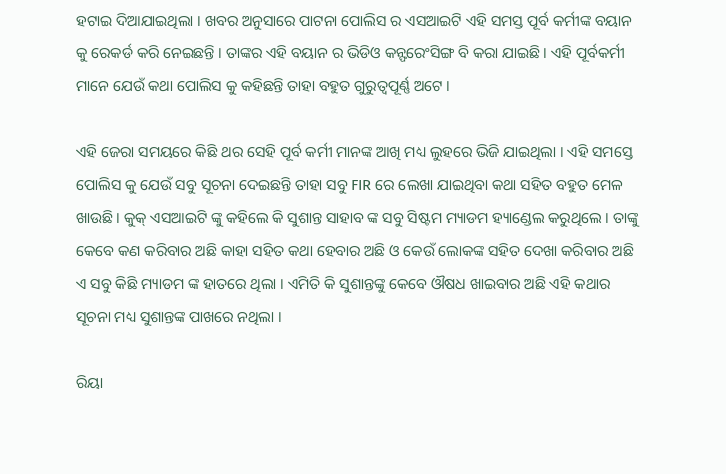ହଟାଇ ଦିଆଯାଇଥିଲା । ଖବର ଅନୁସାରେ ପାଟନା ପୋଲିସ ର ଏସଆଇଟି ଏହି ସମସ୍ତ ପୂର୍ବ କର୍ମୀଙ୍କ ବୟାନ କୁ ରେକର୍ଡ କରି ନେଇଛନ୍ତି । ତାଙ୍କର ଏହି ବୟାନ ର ଭିଡିଓ କନ୍ଫରେଂସିଙ୍ଗ ବି କରା ଯାଇଛି । ଏହି ପୂର୍ବକର୍ମୀ ମାନେ ଯେଉଁ କଥା ପୋଲିସ କୁ କହିଛନ୍ତି ତାହା ବହୁତ ଗୁରୁତ୍ୱପୂର୍ଣ୍ଣ ଅଟେ ।

ଏହି ଜେରା ସମୟରେ କିଛି ଥର ସେହି ପୂର୍ବ କର୍ମୀ ମାନଙ୍କ ଆଖି ମଧ୍ୟ ଲୁହରେ ଭିଜି ଯାଇଥିଲା । ଏହି ସମସ୍ତେ ପୋଲିସ କୁ ଯେଉଁ ସବୁ ସୂଚନା ଦେଇଛନ୍ତି ତାହା ସବୁ FIR ରେ ଲେଖା ଯାଇଥିବା କଥା ସହିତ ବହୁତ ମେଳ ଖାଉଛି । କୁକ୍ ଏସଆଇଟି ଙ୍କୁ କହିଲେ କି ସୁଶାନ୍ତ ସାହାବ ଙ୍କ ସବୁ ସିଷ୍ଟମ ମ୍ୟାଡମ ହ୍ୟାଣ୍ଡେଲ କରୁଥିଲେ । ତାଙ୍କୁ କେବେ କଣ କରିବାର ଅଛି କାହା ସହିତ କଥା ହେବାର ଅଛି ଓ କେଉଁ ଲୋକଙ୍କ ସହିତ ଦେଖା କରିବାର ଅଛି ଏ ସବୁ କିଛି ମ୍ୟାଡମ ଙ୍କ ହାତରେ ଥିଲା । ଏମିତି କି ସୁଶାନ୍ତଙ୍କୁ କେବେ ଔଷଧ ଖାଇବାର ଅଛି ଏହି କଥାର ସୂଚନା ମଧ୍ୟ ସୁଶାନ୍ତଙ୍କ ପାଖରେ ନଥିଲା ।

ରିୟା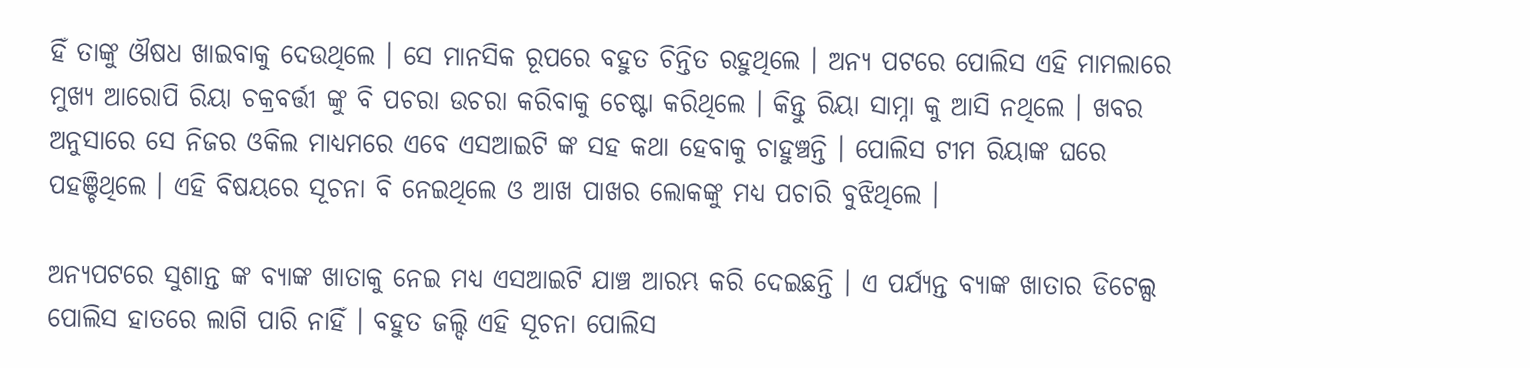ହିଁ ତାଙ୍କୁ ଔଷଧ ଖାଇବାକୁ ଦେଉଥିଲେ । ସେ ମାନସିକ ରୂପରେ ବହୁତ ଚିନ୍ତିତ ରହୁଥିଲେ । ଅନ୍ୟ ପଟରେ ପୋଲିସ ଏହି ମାମଲାରେ ମୁଖ୍ୟ ଆରୋପି ରିୟା ଚକ୍ରବର୍ତ୍ତୀ ଙ୍କୁ ବି ପଚରା ଉଚରା କରିବାକୁ ଚେଷ୍ଟା କରିଥିଲେ । କିନ୍ତୁ ରିୟା ସାମ୍ନା କୁ ଆସି ନଥିଲେ । ଖବର ଅନୁସାରେ ସେ ନିଜର ଓକିଲ ମାଧ୍ୟମରେ ଏବେ ଏସଆଇଟି ଙ୍କ ସହ କଥା ହେବାକୁ ଚାହୁଞ୍ଚନ୍ତି । ପୋଲିସ ଟୀମ ରିୟାଙ୍କ ଘରେ ପହଞ୍ଚିଥିଲେ । ଏହି ବିଷୟରେ ସୂଚନା ବି ନେଇଥିଲେ ଓ ଆଖ ପାଖର ଲୋକଙ୍କୁ ମଧ୍ୟ ପଚାରି ବୁଝିଥିଲେ ।

ଅନ୍ୟପଟରେ ସୁଶାନ୍ତ ଙ୍କ ବ୍ୟାଙ୍କ ଖାତାକୁ ନେଇ ମଧ୍ୟ ଏସଆଇଟି ଯାଞ୍ଚ ଆରମ୍ଭ କରି ଦେଇଛନ୍ତି । ଏ ପର୍ଯ୍ୟନ୍ତ ବ୍ୟାଙ୍କ ଖାତାର ଡିଟେଲ୍ସ ପୋଲିସ ହାତରେ ଲାଗି ପାରି ନାହିଁ । ବହୁତ ଜଲ୍ଦି ଏହି ସୂଚନା ପୋଲିସ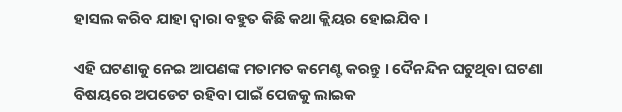ହାସଲ କରିବ ଯାହା ଦ୍ଵାରା ବହୁତ କିଛି କଥା କ୍ଲିୟର ହୋଇଯିବ ।

ଏହି ଘଟଣାକୁ ନେଇ ଆପଣଙ୍କ ମତାମତ କମେଣ୍ଟ କରନ୍ତୁ । ଦୈନନ୍ଦିନ ଘଟୁଥିବା ଘଟଣା ବିଷୟରେ ଅପଡେଟ ରହିବା ପାଇଁ ପେଜକୁ ଲାଇକ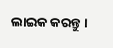ଲାଇକ କରନ୍ତୁ ।